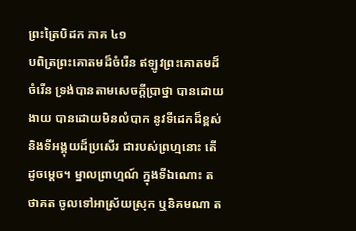ព្រះត្រៃបិដក ភាគ ៤១
បពិត្រព្រះគោតមដ៏ចំរើន ឥឡូវព្រះគោតមដ៏ចំរើន ទ្រង់បានតាមសេចក្ដីប្រាថ្នា បានដោយងាយ បានដោយមិនលំបាក នូវទីដេកដ៏ខ្ពស់ និងទីអង្គុយដ៏ប្រសើរ ជារបស់ព្រហ្មនោះ តើដូចម្ដេច។ ម្នាលព្រាហ្មណ៍ ក្នុងទីឯណោះ តថាគត ចូលទៅអាស្រ័យស្រុក ឬនិគមណា ត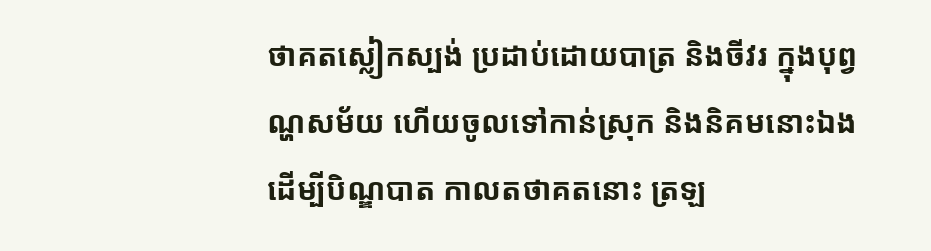ថាគតស្លៀកស្បង់ ប្រដាប់ដោយបាត្រ និងចីវរ ក្នុងបុព្វណ្ហសម័យ ហើយចូលទៅកាន់ស្រុក និងនិគមនោះឯង ដើម្បីបិណ្ឌបាត កាលតថាគតនោះ ត្រឡ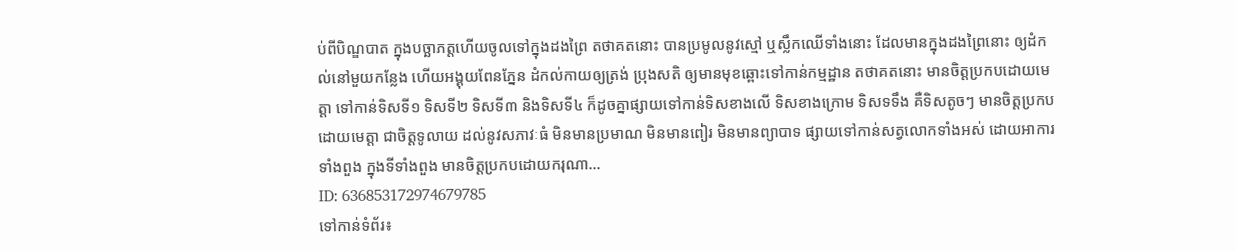ប់ពីបិណ្ឌបាត ក្នុងបច្ឆាភត្តហើយចូលទៅក្នុងដងព្រៃ តថាគតនោះ បានប្រមូលនូវស្មៅ ឬស្លឹកឈើទាំងនោះ ដែលមានក្នុងដងព្រៃនោះ ឲ្យដំកល់នៅមួយកន្លែង ហើយអង្គុយពែនភ្នែន ដំកល់កាយឲ្យត្រង់ ប្រុងសតិ ឲ្យមានមុខឆ្ពោះទៅកាន់កម្មដ្ឋាន តថាគតនោះ មានចិត្តប្រកបដោយមេត្តា ទៅកាន់ទិសទី១ ទិសទី២ ទិសទី៣ និងទិសទី៤ ក៏ដូចគ្នាផ្សាយទៅកាន់ទិសខាងលើ ទិសខាងក្រោម ទិសទទឹង គឺទិសតូចៗ មានចិត្តប្រកបដោយមេត្តា ជាចិត្តទូលាយ ដល់នូវសភាវៈធំ មិនមានប្រមាណ មិនមានពៀរ មិនមានព្យាបាទ ផ្សាយទៅកាន់សត្វលោកទាំងអស់ ដោយអាការទាំងពួង ក្នុងទីទាំងពួង មានចិត្តប្រកបដោយករុណា...
ID: 636853172974679785
ទៅកាន់ទំព័រ៖